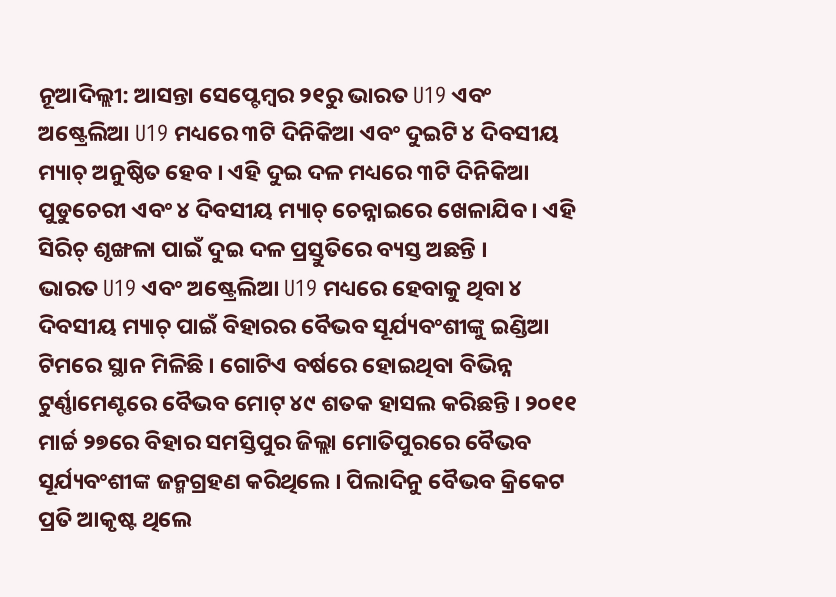ନୂଆଦିଲ୍ଲୀ: ଆସନ୍ତା ସେପ୍ଟେମ୍ବର ୨୧ରୁ ଭାରତ U19 ଏବଂ ଅଷ୍ଟ୍ରେଲିଆ U19 ମଧ୍ୟରେ ୩ଟି ଦିନିକିଆ ଏବଂ ଦୁଇଟି ୪ ଦିବସୀୟ ମ୍ୟାଚ୍ ଅନୁଷ୍ଠିତ ହେବ । ଏହି ଦୁଇ ଦଳ ମଧ୍ୟରେ ୩ଟି ଦିନିକିଆ ପୁଡୁଚେରୀ ଏବଂ ୪ ଦିବସୀୟ ମ୍ୟାଚ୍ ଚେନ୍ନାଇରେ ଖେଳାଯିବ । ଏହି ସିରିଚ୍ ଶୃଙ୍ଖଳା ପାଇଁ ଦୁଇ ଦଳ ପ୍ରସ୍ତୁତିରେ ବ୍ୟସ୍ତ ଅଛନ୍ତି ।
ଭାରତ U19 ଏବଂ ଅଷ୍ଟ୍ରେଲିଆ U19 ମଧ୍ୟରେ ହେବାକୁ ଥିବା ୪ ଦିବସୀୟ ମ୍ୟାଚ୍ ପାଇଁ ବିହାରର ବୈଭବ ସୂର୍ଯ୍ୟବଂଶୀଙ୍କୁ ଇଣ୍ଡିଆ ଟିମରେ ସ୍ଥାନ ମିଳିଛି । ଗୋଟିଏ ବର୍ଷରେ ହୋଇଥିବା ବିଭିନ୍ନ ଟୁର୍ଣ୍ଣାମେଣ୍ଟରେ ବୈଭବ ମୋଟ୍ ୪୯ ଶତକ ହାସଲ କରିଛନ୍ତି । ୨୦୧୧ ମାର୍ଚ୍ଚ ୨୭ରେ ବିହାର ସମସ୍ତିପୁର ଜିଲ୍ଲା ମୋତିପୁରରେ ବୈଭବ ସୂର୍ଯ୍ୟବଂଶୀଙ୍କ ଜନ୍ମଗ୍ରହଣ କରିଥିଲେ । ପିଲାଦିନୁ ବୈଭବ କ୍ରିକେଟ ପ୍ରତି ଆକୃଷ୍ଟ ଥିଲେ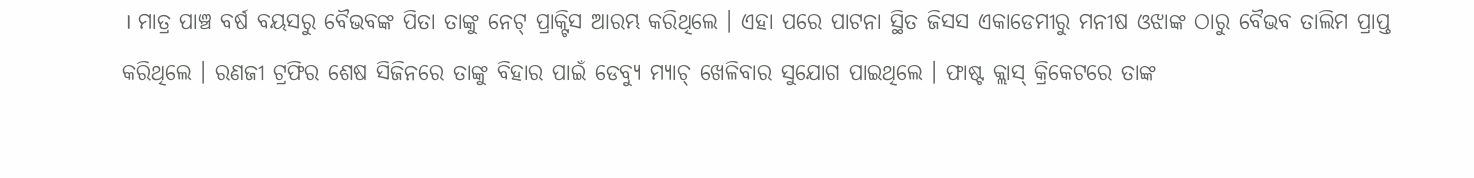। ମାତ୍ର ପାଞ୍ଚ ବର୍ଷ ବୟସରୁ ବୈଭବଙ୍କ ପିତା ତାଙ୍କୁ ନେଟ୍ ପ୍ରାକ୍ଟିସ ଆରମ୍ଭ କରିଥିଲେ । ଏହା ପରେ ପାଟନା ସ୍ଥିତ ଜିସସ ଏକାଡେମୀରୁ ମନୀଷ ଓଝାଙ୍କ ଠାରୁ ବୈଭବ ତାଲିମ ପ୍ରାପ୍ତ କରିଥିଲେ । ରଣଜୀ ଟ୍ରଫିର ଶେଷ ସିଜିନରେ ତାଙ୍କୁ ବିହାର ପାଇଁ ଡେବ୍ୟୁ ମ୍ୟାଚ୍ ଖେଳିବାର ସୁଯୋଗ ପାଇଥିଲେ । ଫାଷ୍ଟ କ୍ଲାସ୍ କ୍ରିକେଟରେ ତାଙ୍କ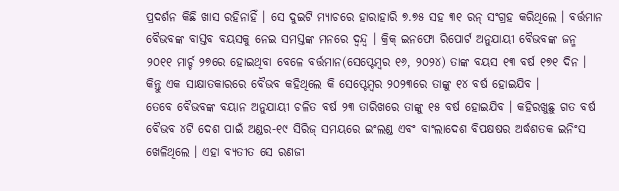ପ୍ରଦର୍ଶନ କିଛି ଖାସ ରହିନାହିଁ । ସେ ଦୁଇଟି ମ୍ୟାଚରେ ହାରାହାରି ୭.୭୫ ସହ ୩୧ ରନ୍ ସଂଗ୍ରହ କରିଥିଲେ । ବର୍ତ୍ତମାନ ବୈଭବଙ୍କ ବାସ୍ତବ ବୟସକୁ ନେଇ ସମସ୍ତଙ୍କ ମନରେ ଦ୍ୱନ୍ଦ୍ୱ । କ୍ରିକ୍ ଇନଫୋ ରିପୋର୍ଟ ଅନୁଯାୟୀ ବୈଭବଙ୍କ ଜନ୍ମ ୨୦୧୧ ମାର୍ଚ୍ଚ ୨୭ରେ ହୋଇଥିବା ବେଳେ ବର୍ତ୍ତମାନ(ସେପ୍ଟେମ୍ବର ୧୬, ୨୦୨୪) ତାଙ୍କ ବୟସ ୧୩ ବର୍ଷ ୧୭୧ ଦିନ । କିନ୍ତୁ ଏକ ସାକ୍ଷାତକାରରେ ବୈଭବ କହିଥିଲେ କି ସେପ୍ଟେମ୍ବର ୨୦୨୩ରେ ତାଙ୍କୁ ୧୪ ବର୍ଷ ହୋଇଯିବ ।
ତେବେ ବୈଭବଙ୍କ ବୟାନ ଅନୁଯାୟୀ ଚଳିତ ବର୍ଷ ୨୩ ତାରିଖରେ ତାଙ୍କୁ ୧୫ ବର୍ଷ ହୋଇଯିବ । କହିରଖୁଛୁ ଗତ ବର୍ଷ ବୈଭବ ୪ଟି ଦେଶ ପାଇଁ ଅଣ୍ଡର-୧୯ ସିରିଜ୍ ସମୟରେ ଇଂଲଣ୍ଡ ଏବଂ ବାଂଲାଦେଶ ବିପକ୍ଷଷର ଅର୍ଦ୍ଧଶତକ ଇନିଂସ ଖେଳିଥିଲେ । ଏହା ବ୍ୟତୀତ ସେ ରଣଜୀ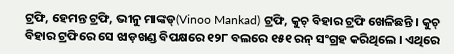ଟ୍ରଫି, ହେମନ୍ତ ଟ୍ରଫି, ଭୀନୁ ମାଙ୍କଡ୍(Vinoo Mankad) ଟ୍ରଫି, କୁଚ୍ ବିହାର ଟ୍ରଫି ଖେଳିଛନ୍ତି । କୁଚ୍ ବିହାର ଟ୍ରଫିରେ ସେ ଝାଡ଼ଖଣ୍ଡ ବିପକ୍ଷରେ ୧୨୮ ବଲରେ ୧୫୧ ରନ୍ ସଂଗ୍ରହ କରିଥିଲେ । ଏଥିରେ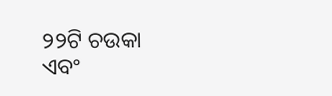୨୨ଟି ଚଉକା ଏବଂ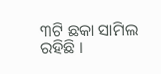୩ଟି ଛକା ସାମିଲ ରହିଛି ।